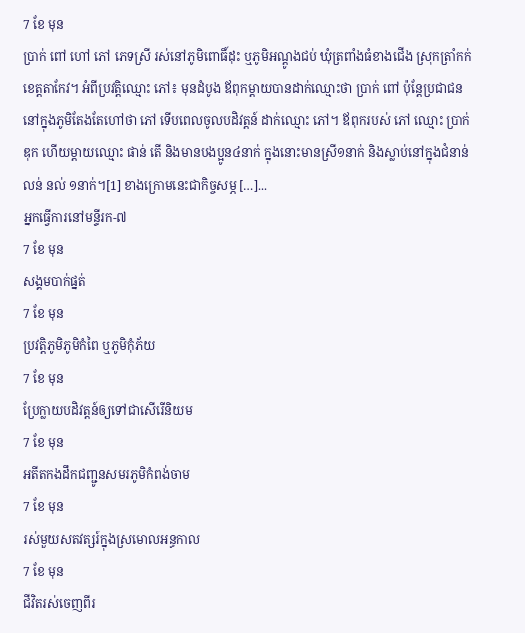7 ខែ មុន
ប្រាក់ ពៅ ហៅ ភៅ ភេទស្រី រស់នៅភូមិពោធិ៍ដុះ ឬភូមិអណ្ដូងជប់ ឃុំត្រពាំងធំខាងជើង ស្រុកត្រាំកក់ ខេត្តតាកែវ។ អំពីប្រវត្តិឈ្មោះ ភៅ៖ មុនដំបូង ឪពុកម្ដាយបានដាក់ឈ្មោះថា ប្រាក់ ពៅ ប៉ុន្តែប្រជាជននៅក្នុងភូមិតែងតែហៅថា ភៅ ទើបពេលចូលបដិវត្តន៍ ដាក់ឈ្មោះ ភៅ។ ឪពុករបស់ ភៅ ឈ្មោះ ប្រាក់ ឌុក ហើយម្ដាយឈ្មោះ ផាន់ តើ និងមានបងប្អូន៤នាក់ ក្នុងនោះមានស្រី១នាក់ និងស្លាប់នៅក្នុងជំនាន់ លន់ នល់ ១នាក់។[1] ខាងក្រោមនេះជាកិច្ចសម្ភ […]...
អ្នកធ្វើការនៅមន្ទីរក-៧
7 ខែ មុន
សង្គមបាក់ផ្នត់
7 ខែ មុន
ប្រវត្តិភូមិភូមិកំពៃ ឬភូមិកុំភ័យ
7 ខែ មុន
ប្រែក្លាយបដិវត្តន៍ឲ្យទៅជាសើរើនិយម
7 ខែ មុន
អតីតកងដឹកជញ្ជូនសមរភូមិកំពង់ចាម
7 ខែ មុន
រស់មួយសតវត្សរ៍ក្នុងស្រមោលអន្ធកាល
7 ខែ មុន
ជីវិតរស់ចេញពីរ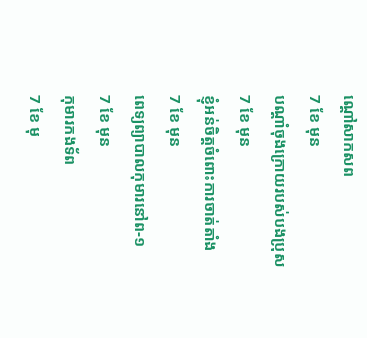ណ្តៅសាកសព
7 ខែ មុន
បណ្ដាំចុងក្រោយរបស់បងប្រុស
7 ខែ មុន
ខ្ញុំអន់ចិត្តចំពោះការចាត់តាំង
7 ខែ មុន
ពេទ្យព្យាបាលកុមារនៅព-១
7 ខែ មុន
កុមារកងទ័ព
7 ខែ មុ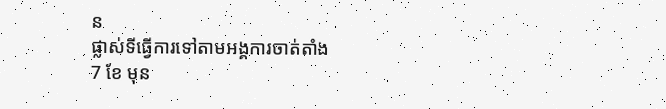ន
ផ្លាស់ទីធ្វើការទៅតាមអង្គការចាត់តាំង
7 ខែ មុន